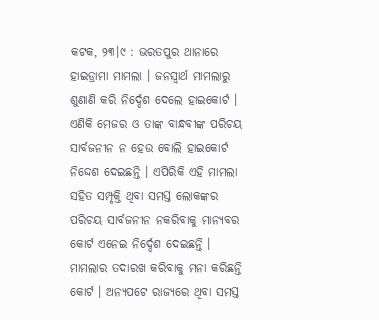କଟକ, ୨୩।୯ : ଭରତପୁର ଥାନାରେ ହାଇଡ୍ରାମା ମାମଲା । ଜନସ୍ୱାର୍ଥ ମାମଲାରୁ ଶୁଣାଣି କରି ନିର୍ଦ୍ଦେଶ ଦେଲେ ହାଇକୋର୍ଟ । ଏଣିକି ମେଜର ଓ ତାଙ୍କ ବାନ୍ଧବୀଙ୍କ ପରିଚୟ ସାର୍ବଜନୀନ ନ ହେଉ ବୋଲି ହାଇକୋର୍ଟ ନିଦ୍ଦେଶ ଦେଇଛନ୍ତି । ଏପିରିକି ଏହି ମାମଲା ସହିତ ସମ୍ପୃକ୍ତି ଥିବା ସମସ୍ତ ଲୋକଙ୍କର ପରିଚୟ ସାର୍ବଜନୀନ ନକରିବାକୁ ମାନ୍ୟବର କୋର୍ଟ ଏନେଇ ନିର୍ଦ୍ଦେଶ ଦେଇଛନ୍ତି । ମାମଲାର ତଦାରଖ କରିବାକୁ ମନା କରିଛନ୍ତି କୋର୍ଟ । ଅନ୍ୟପଟେ ରାଜ୍ୟରେ ଥିବା ସମସ୍ତ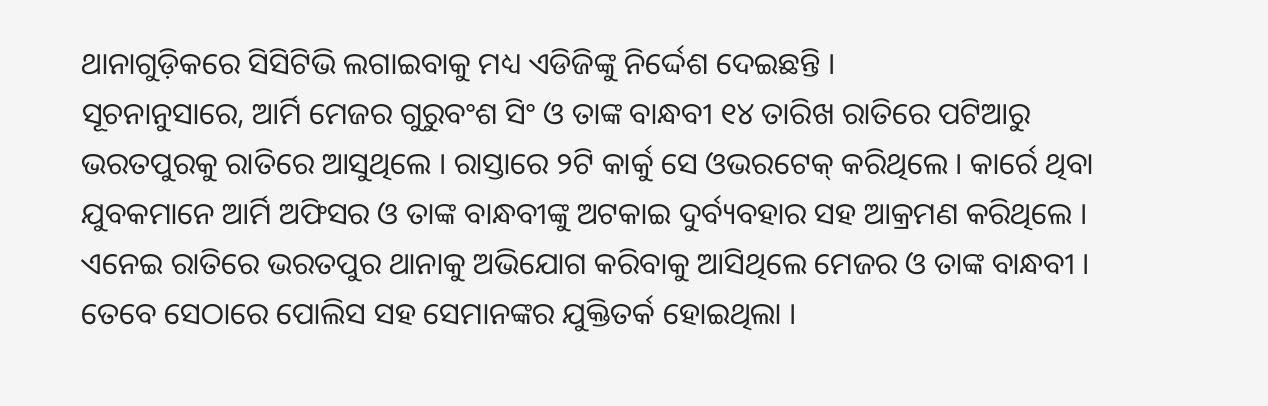ଥାନାଗୁଡ଼ିକରେ ସିସିଟିଭି ଲଗାଇବାକୁ ମଧ୍ୟ ଏଡିଜିଙ୍କୁ ନିର୍ଦ୍ଦେଶ ଦେଇଛନ୍ତି ।
ସୂଚନାନୁସାରେ, ଆର୍ମି ମେଜର ଗୁରୁବଂଶ ସିଂ ଓ ତାଙ୍କ ବାନ୍ଧବୀ ୧୪ ତାରିଖ ରାତିରେ ପଟିଆରୁ ଭରତପୁରକୁ ରାତିରେ ଆସୁଥିଲେ । ରାସ୍ତାରେ ୨ଟି କାର୍କୁ ସେ ଓଭରଟେକ୍ କରିଥିଲେ । କାର୍ରେ ଥିବା ଯୁବକମାନେ ଆର୍ମି ଅଫିସର ଓ ତାଙ୍କ ବାନ୍ଧବୀଙ୍କୁ ଅଟକାଇ ଦୁର୍ବ୍ୟବହାର ସହ ଆକ୍ରମଣ କରିଥିଲେ । ଏନେଇ ରାତିରେ ଭରତପୁର ଥାନାକୁ ଅଭିଯୋଗ କରିବାକୁ ଆସିଥିଲେ ମେଜର ଓ ତାଙ୍କ ବାନ୍ଧବୀ । ତେବେ ସେଠାରେ ପୋଲିସ ସହ ସେମାନଙ୍କର ଯୁକ୍ତିତର୍କ ହୋଇଥିଲା ।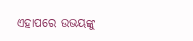ଏହାପରେ ଉଭୟଙ୍କୁ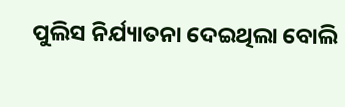ପୁଲିସ ନିର୍ଯ୍ୟାତନା ଦେଇଥିଲା ବୋଲି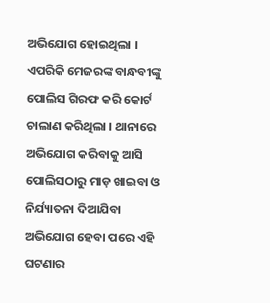ଅଭିଯୋଗ ହୋଇଥିଲା । ଏପରିକି ମେଜରଙ୍କ ବାନ୍ଧବୀଙ୍କୁ ପୋଲିସ ଗିରଫ କରି କୋର୍ଟ ଚାଲାଣ କରିଥିଲା । ଥାନାରେ ଅଭିଯୋଗ କରିବାକୁ ଆସି ପୋଲିସଠାରୁ ମାଡ଼ ଖାଇବା ଓ ନିର୍ଯ୍ୟାତନା ଦିଆଯିବା ଅଭିଯୋଗ ହେବା ପରେ ଏହି ଘଟଣାର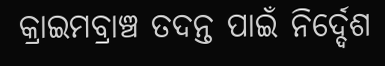କ୍ରାଇମବ୍ରାଞ୍ଚ ତଦନ୍ତ ପାଇଁ ନିର୍ଦ୍ଦେଶ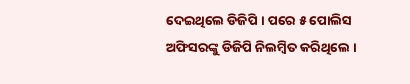ଦେଇଥିଲେ ଡିଜିପି । ପରେ ୫ ପୋଲିସ ଅଫିସରଙ୍କୁ ଡିଜିପି ନିଲମ୍ଵିତ କରିଥିଲେ ।